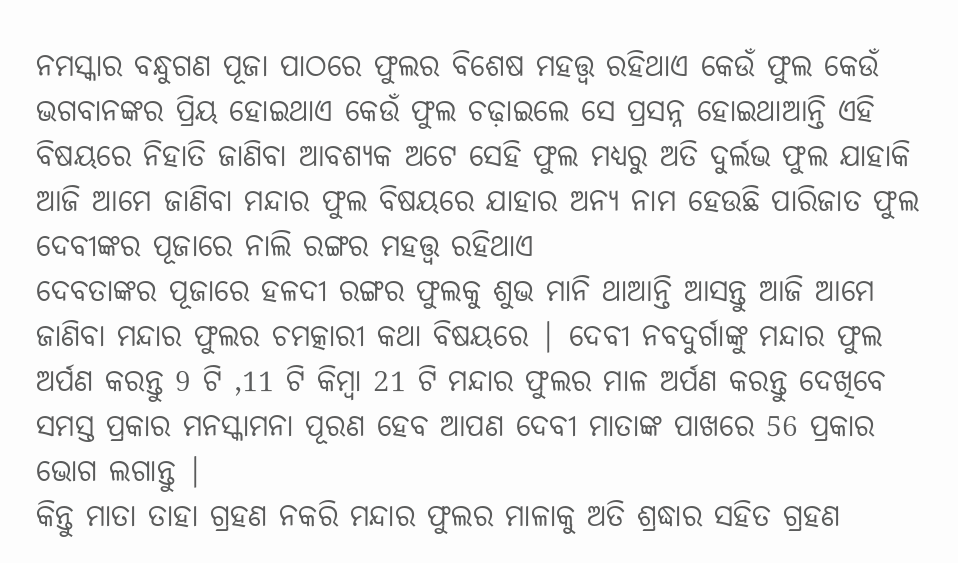ନମସ୍କାର ବନ୍ଧୁଗଣ ପୂଜା ପାଠରେ ଫୁଲର ବିଶେଷ ମହତ୍ତ୍ୱ ରହିଥାଏ କେଉଁ ଫୁଲ କେଉଁ ଭଗବାନଙ୍କର ପ୍ରିୟ ହୋଇଥାଏ କେଉଁ ଫୁଲ ଚଢ଼ାଇଲେ ସେ ପ୍ରସନ୍ନ ହୋଇଥାଆନ୍ତି ଏହି ବିଷୟରେ ନିହାତି ଜାଣିବା ଆବଶ୍ୟକ ଅଟେ ସେହି ଫୁଲ ମଧ୍ୟରୁ ଅତି ଦୁର୍ଲଭ ଫୁଲ ଯାହାକି ଆଜି ଆମେ ଜାଣିବା ମନ୍ଦାର ଫୁଲ ବିଷୟରେ ଯାହାର ଅନ୍ୟ ନାମ ହେଉଛି ପାରିଜାତ ଫୁଲ ଦେବୀଙ୍କର ପୂଜାରେ ନାଲି ରଙ୍ଗର ମହତ୍ତ୍ୱ ରହିଥାଏ
ଦେବତାଙ୍କର ପୂଜାରେ ହଳଦୀ ରଙ୍ଗର ଫୁଲକୁ ଶୁଭ ମାନି ଥାଆନ୍ତି ଆସନ୍ତୁ ଆଜି ଆମେ ଜାଣିବା ମନ୍ଦାର ଫୁଲର ଚମତ୍କାରୀ କଥା ବିଷୟରେ | ଦେବୀ ନବଦୁର୍ଗାଙ୍କୁ ମନ୍ଦାର ଫୁଲ ଅର୍ପଣ କରନ୍ତୁ 9 ଟି ,11 ଟି କିମ୍ବା 21 ଟି ମନ୍ଦାର ଫୁଲର ମାଳ ଅର୍ପଣ କରନ୍ତୁ ଦେଖିବେ ସମସ୍ତ ପ୍ରକାର ମନସ୍କାମନା ପୂରଣ ହେବ ଆପଣ ଦେବୀ ମାତାଙ୍କ ପାଖରେ 56 ପ୍ରକାର ଭୋଗ ଲଗାନ୍ତୁ |
କିନ୍ତୁ ମାତା ତାହା ଗ୍ରହଣ ନକରି ମନ୍ଦାର ଫୁଲର ମାଳାକୁ ଅତି ଶ୍ରଦ୍ଧାର ସହିତ ଗ୍ରହଣ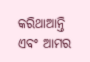କରିଥାଆନ୍ତି ଏବଂ ଆମର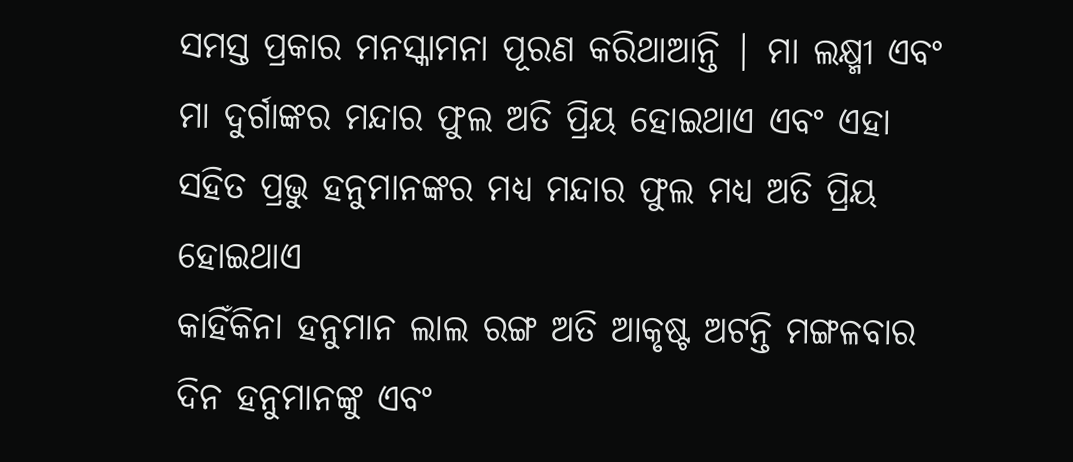ସମସ୍ତ ପ୍ରକାର ମନସ୍କାମନା ପୂରଣ କରିଥାଆନ୍ତି | ମା ଲକ୍ଷ୍ମୀ ଏବଂ ମା ଦୁର୍ଗାଙ୍କର ମନ୍ଦାର ଫୁଲ ଅତି ପ୍ରିୟ ହୋଇଥାଏ ଏବଂ ଏହା ସହିତ ପ୍ରଭୁ ହନୁମାନଙ୍କର ମଧ୍ୟ ମନ୍ଦାର ଫୁଲ ମଧ୍ୟ ଅତି ପ୍ରିୟ ହୋଇଥାଏ
କାହିଁକିନା ହନୁମାନ ଲାଲ ରଙ୍ଗ ଅତି ଆକୃଷ୍ଟ ଅଟନ୍ତି ମଙ୍ଗଳବାର ଦିନ ହନୁମାନଙ୍କୁ ଏବଂ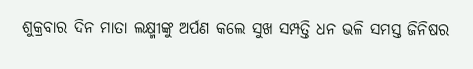ଶୁକ୍ରବାର ଦିନ ମାତା ଲକ୍ଷ୍ମୀଙ୍କୁ ଅର୍ପଣ କଲେ ସୁଖ ସମ୍ପତ୍ତି ଧନ ଭଳି ସମସ୍ତ ଜିନିଷର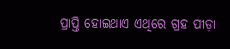ପ୍ରାପ୍ତି ହୋଇଥାଏ ଏଥିରେ ଗ୍ରହ ପୀଡ଼ା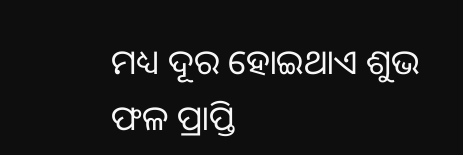ମଧ୍ୟ ଦୂର ହୋଇଥାଏ ଶୁଭ ଫଳ ପ୍ରାପ୍ତି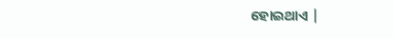ହୋଇଥାଏ |